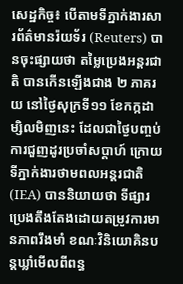សេដ្ឋកិច្ច៖ បើតាមទីភ្នាក់ងារសារព័ត៌មានរ៉យទ័រ (Reuters) បានចុះផ្សាយថា តម្លៃប្រេងអន្តរជាតិ បានកើនឡើងជាង ២ ភាគរយ នៅថ្ងៃសុក្រទី១១ ខែកក្កដាម្សិលមិញនេះ ដែលជាថ្ងៃបញ្ចប់ការជួញដូរប្រចាំសប្ដាហ៍ ក្រោយទីភ្នាក់ងារថាមពលអន្តរជាតិ (IEA) បាននិយាយថា ទីផ្សារប្រេងតឹងតែងដោយតម្រូវការមានភាពរឹងមាំ ខណៈវិនិយោគិនបន្តឃ្លាំមើលពីពន្ធ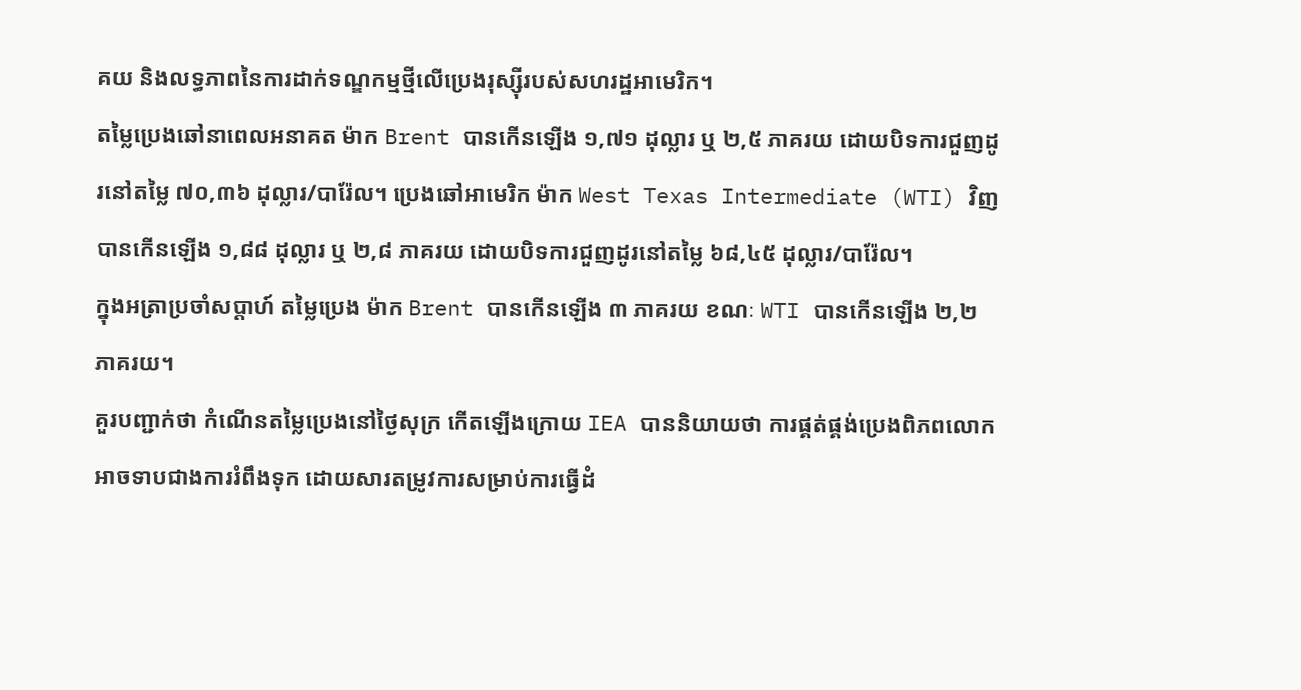គយ និងលទ្ធភាពនៃការដាក់ទណ្ឌកម្មថ្មីលើប្រេងរុស្ស៊ីរបស់សហរដ្ឋអាមេរិក។
តម្លៃប្រេងឆៅនាពេលអនាគត ម៉ាក Brent បានកើនឡើង ១,៧១ ដុល្លារ ឬ ២,៥ ភាគរយ ដោយបិទការជួញដូរនៅតម្លៃ ៧០,៣៦ ដុល្លារ/បារ៉ែល។ ប្រេងឆៅអាមេរិក ម៉ាក West Texas Intermediate (WTI) វិញ បានកើនឡើង ១,៨៨ ដុល្លារ ឬ ២,៨ ភាគរយ ដោយបិទការជួញដូរនៅតម្លៃ ៦៨,៤៥ ដុល្លារ/បារ៉ែល។
ក្នុងអត្រាប្រចាំសប្ដាហ៍ តម្លៃប្រេង ម៉ាក Brent បានកើនឡើង ៣ ភាគរយ ខណៈ WTI បានកើនឡើង ២,២ ភាគរយ។
គួរបញ្ជាក់ថា កំណើនតម្លៃប្រេងនៅថ្ងៃសុក្រ កើតឡើងក្រោយ IEA បាននិយាយថា ការផ្គត់ផ្គង់ប្រេងពិភពលោកអាចទាបជាងការរំពឹងទុក ដោយសារតម្រូវការសម្រាប់ការធ្វើដំ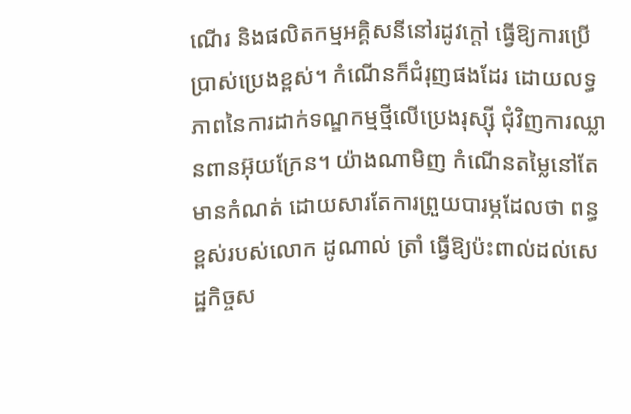ណើរ និងផលិតកម្មអគ្គិសនីនៅរដូវក្តៅ ធ្វើឱ្យការប្រើប្រាស់ប្រេងខ្ពស់។ កំណើនក៏ជំរុញផងដែរ ដោយលទ្ធភាពនៃការដាក់ទណ្ឌកម្មថ្មីលើប្រេងរុស្ស៊ី ជុំវិញការឈ្លានពានអ៊ុយក្រែន។ យ៉ាងណាមិញ កំណើនតម្លៃនៅតែមានកំណត់ ដោយសារតែការព្រួយបារម្ភដែលថា ពន្ធខ្ពស់របស់លោក ដូណាល់ ត្រាំ ធ្វើឱ្យប៉ះពាល់ដល់សេដ្ឋកិច្ចស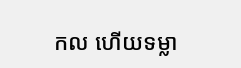កល ហើយទម្លា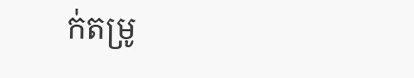ក់តម្រូ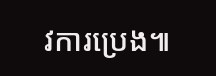វការប្រេង៕